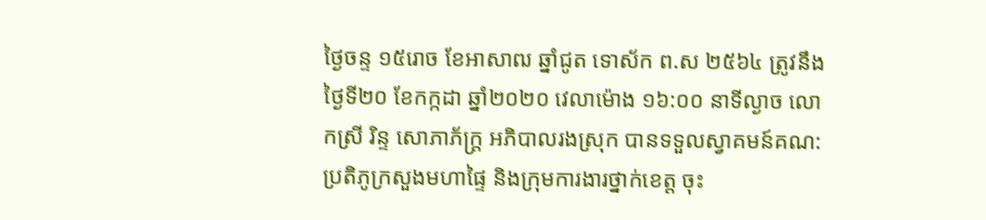ថ្ងៃចន្ទ ១៥រោច ខែអាសាឍ ឆ្នាំជូត ទោស័ក ព.ស ២៥៦៤ ត្រូវនឹងថ្ងៃទី២០ ខែកក្កដា ឆ្នាំ២០២០ វេលាម៉ោង ១៦:០០ នាទីល្ងាច លោកស្រី រិន្ទ សោភាភ័ក្រ្ត អភិបាលរងស្រុក បានទទួលស្វាគមន៍គណ:ប្រតិភូក្រសួងមហាផ្ទៃ និងក្រុមការងារថ្នាក់ខេត្ត ចុះ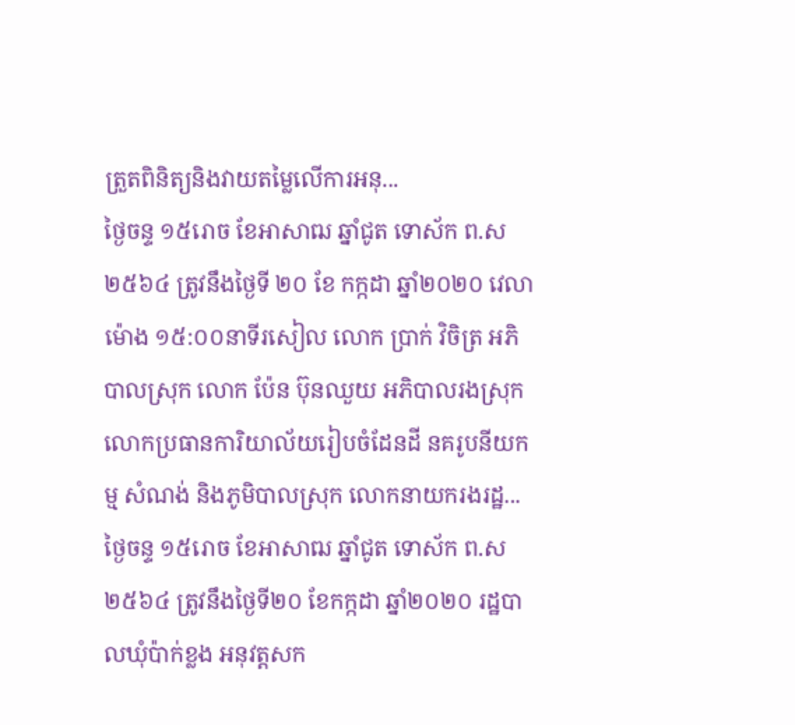ត្រួតពិនិត្យនិងវាយតម្លៃលើការអនុ...
ថ្ងៃចន្ទ ១៥រោច ខែអាសាឍ ឆ្នាំជូត ទោស័ក ព.ស ២៥៦៤ ត្រូវនឹងថ្ងៃទី ២០ ខែ កក្កដា ឆ្នាំ២០២០ វេលាម៉ោង ១៥:០០នាទីរសៀល លោក ប្រាក់ វិចិត្រ អភិបាលស្រុក លោក ប៉ែន ប៊ុនឈួយ អភិបាលរងស្រុក លោកប្រធានការិយាល័យរៀបចំដែនដី នគរូបនីយកម្ម សំណង់ និងភូមិបាលស្រុក លោកនាយករងរដ្ឋ...
ថ្ងៃចន្ទ ១៥រោច ខែអាសាឍ ឆ្នាំជូត ទោស័ក ព.ស ២៥៦៤ ត្រូវនឹងថ្ងៃទី២០ ខែកក្កដា ឆ្នាំ២០២០ រដ្ឋបាលឃុំប៉ាក់ខ្លង អនុវត្តសក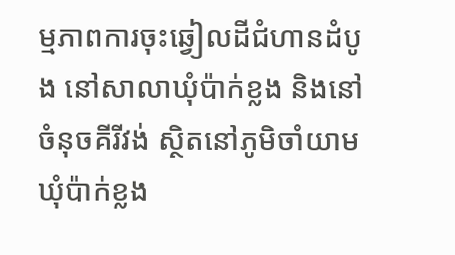ម្មភាពការចុះឆ្វៀលដីជំហានដំបូង នៅសាលាឃុំប៉ាក់ខ្លង និងនៅចំនុចគីរីវង់ ស្ថិតនៅភូមិចាំយាម ឃុំប៉ាក់ខ្លង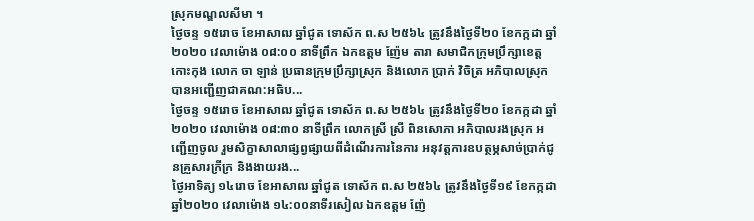ស្រុកមណ្ឌលសីមា ។
ថ្ងៃចន្ទ ១៥រោច ខែអាសាឍ ឆ្នាំជូត ទោស័ក ព.ស ២៥៦៤ ត្រូវនឹងថ្ងៃទី២០ ខែកក្កដា ឆ្នាំ២០២០ វេលាម៉ោង ០៨:០០ នាទីព្រឹក ឯកឧត្តម ញ៉ែម តារា សមាជិកក្រុមប្រឹក្សាខេត្ត កោះកុង លោក ចា ឡាន់ ប្រធានក្រុមប្រឹក្សាស្រុក និងលោក ប្រាក់ វិចិត្រ អភិបាលស្រុក បានអញ្ជើញជាគណ:អធិប...
ថ្ងៃចន្ទ ១៥រោច ខែអាសាឍ ឆ្នាំជូត ទោស័ក ព.ស ២៥៦៤ ត្រូវនឹងថ្ងៃទី២០ ខែកក្កដា ឆ្នាំ២០២០ វេលាម៉ោង ០៨:៣០ នាទីព្រឹក លោកស្រី ស្រី ពិនសោភា អភិបាលរងស្រុក អញ្ជើញចូល រួមសិក្ខាសាលាផ្សព្វផ្សាយពីដំណើរការនៃការ អនុវត្តការឧបត្ថម្ភសាច់ប្រាក់ជូនគ្រួសារក្រីក្រ និងងាយរង...
ថ្ងៃអាទិត្យ ១៤រោច ខែអាសាឍ ឆ្នាំជូត ទោស័ក ព.ស ២៥៦៤ ត្រូវនឹងថ្ងៃទី១៩ ខែកក្កដា ឆ្នាំ២០២០ វេលាម៉ោង ១៤:០០នាទីរសៀល ឯកឧត្តម ញ៉ែ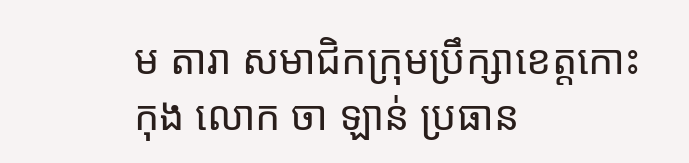ម តារា សមាជិកក្រុមប្រឹក្សាខេត្តកោះកុង លោក ចា ឡាន់ ប្រធាន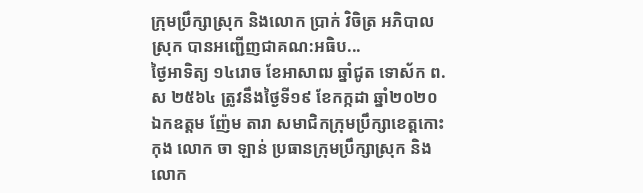ក្រុមប្រឹក្សាស្រុក និងលោក ប្រាក់ វិចិត្រ អភិបាលស្រុក បានអញ្ជើញជាគណ:អធិប...
ថ្ងៃអាទិត្យ ១៤រោច ខែអាសាឍ ឆ្នាំជូត ទោស័ក ព.ស ២៥៦៤ ត្រូវនឹងថ្ងៃទី១៩ ខែកក្កដា ឆ្នាំ២០២០ ឯកឧត្តម ញ៉ែម តារា សមាជិកក្រុមប្រឹក្សាខេត្តកោះកុង លោក ចា ឡាន់ ប្រធានក្រុមប្រឹក្សាស្រុក និងលោក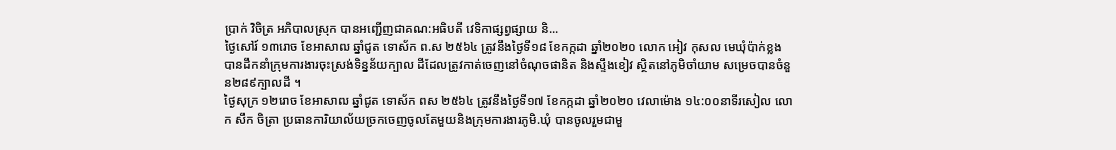ប្រាក់ វិចិត្រ អភិបាលស្រុក បានអញ្ជើញជាគណ:អធិបតី វេទិកាផ្សព្វផ្សាយ និ...
ថ្ងៃសៅរ៍ ១៣រោច ខែអាសាឍ ឆ្នាំជូត ទោស័ក ព.ស ២៥៦៤ ត្រូវនឹងថ្ងៃទី១៨ ខែកក្កដា ឆ្នាំ២០២០ លោក អៀវ កុសល មេឃុំប៉ាក់ខ្លង បានដឹកនាំក្រុមការងារចុះស្រង់ទិន្នន័យក្បាល ដីដែលត្រូវកាត់ចេញនៅចំណុចផានិត និងស្ទឹងខៀវ ស្ថិតនៅភូមិចាំយាម សម្រេចបានចំនួន២៨៩ក្បាលដី ។
ថ្ងៃសុក្រ ១២រោច ខែអាសាឍ ឆ្នាំជូត ទោស័ក ពស ២៥៦៤ ត្រូវនឹងថ្ងៃទី១៧ ខែកក្កដា ឆ្នាំ២០២០ វេលាម៉ោង ១៤:០០នាទីរសៀល លោក សឹក ចិត្រា ប្រធានការិយាល័យច្រកចេញចូលតែមួយនិងក្រុមការងារភូមិ.ឃុំ បានចូលរួមជាមួ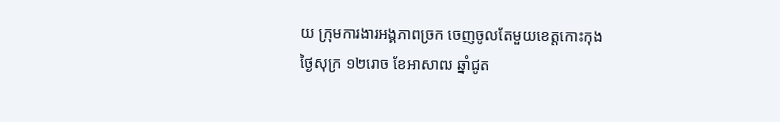យ ក្រុមការងារអង្គភាពច្រក ចេញចូលតែមួយខេត្តកោះកុង
ថ្ងៃសុក្រ ១២រោច ខែអាសាឍ ឆ្នាំជូត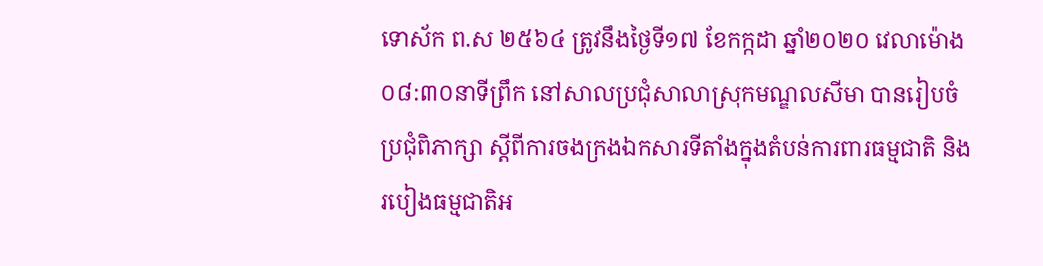ទោស័ក ព.ស ២៥៦៤ ត្រូវនឹងថ្ងៃទី១៧ ខែកក្កដា ឆ្នាំ២០២០ វេលាម៉ោង ០៨:៣០នាទីព្រឹក នៅសាលប្រជុំសាលាស្រុកមណ្ឌលសីមា បានរៀបចំ ប្រជុំពិភាក្សា ស្ដីពីការចងក្រងឯកសារទីតាំងក្នុងតំបន់ការពារធម្មជាតិ និងរបៀងធម្មជាតិអ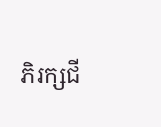ភិរក្សជី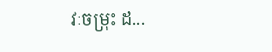វៈចម្រុះ ដ...